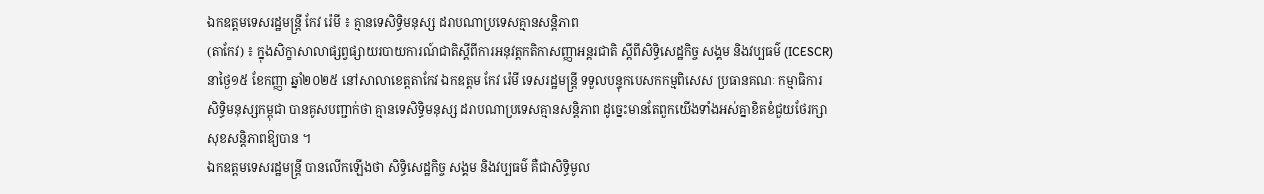ឯកឧត្តមទេសរដ្ឋមន្រ្តី កែវ រ៉េមី ៖ គ្មានទេសិទ្ធិមនុស្ស ដរាបណាប្រទេសគ្មានសន្តិភាព
(តាកែវ) ៖ ក្នុងសិក្ខាសាលាផ្សព្វផ្សាយរបាយការណ៍ជាតិស្តីពីការអនុវត្តកតិកាសញ្ញាអន្តរជាតិ ស្តីពីសិទ្ធិសេដ្ឋកិច្ច សង្គម និងវប្បធម៌ (ICESCR) នាថ្ងៃ១៥ ខែកញ្ញា ឆ្នាំ២០២៥ នៅសាលាខេត្តតាកែវ ឯកឧត្តម កែវ រ៉េមី ទេសរដ្ឋមន្ត្រី ទទួលបន្ទុកបេសកកម្មពិសេស ប្រធានគណៈ កម្មាធិការសិទ្ធិមនុស្សកម្ពុជា បានគូសបញ្ជាក់ថា គ្មានទេសិទ្ធិមនុស្ស ដរាបណាប្រទេសគ្មានសន្តិភាព ដូច្នេះមានតែពួកយើងទាំងអស់គ្នាខិតខំជួយថែរក្សាសុខសន្តិភាពឱ្យបាន ។
ឯកឧត្តមទេសរដ្ឋមន្ត្រី បានលើកឡើងថា សិទ្ធិសេដ្ឋកិច្ច សង្គម និងវប្បធម៌ គឺជាសិទ្ធិមូល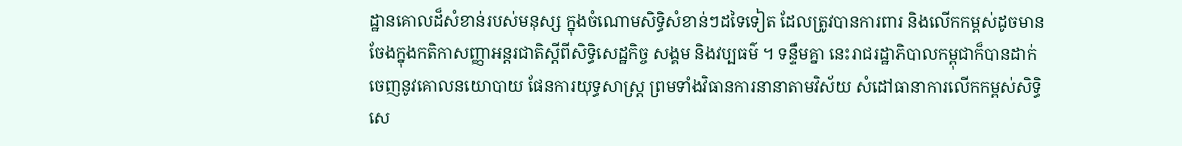ដ្ឋានគោលដ៏សំខាន់របស់មនុស្ស ក្នុងចំណោមសិទ្ធិសំខាន់ៗដទៃទៀត ដែលត្រូវបានការពារ និងលើកកម្ពស់ដូចមានចែងក្នុងកតិកាសញ្ញាអន្តរជាតិស្ដីពីសិទ្ធិសេដ្ឋកិច្ច សង្គម និងវប្បធម៌ ។ ទន្ទឹមគ្នា នេះរាជរដ្ឋាភិបាលកម្ពុជាក៏បានដាក់ចេញនូវគោលនយោបាយ ផែនការយុទ្ធសាស្រ្ត ព្រមទាំងវិធានការនានាតាមវិស័យ សំដៅធានាការលើកកម្ពស់សិទ្ធិសេ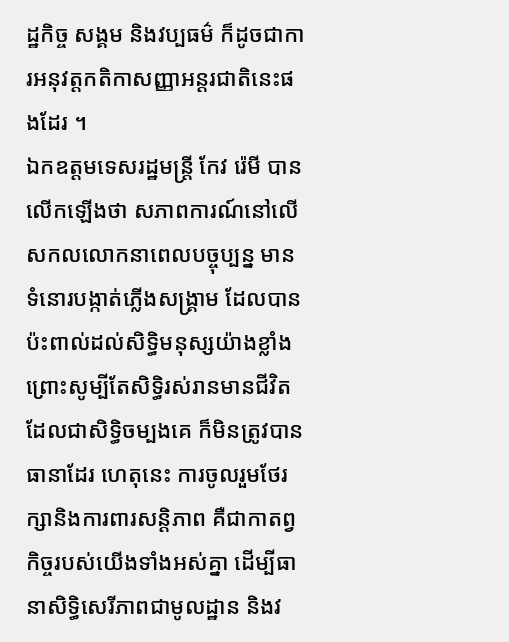ដ្ឋកិច្ច សង្គម និងវប្បធម៌ ក៏ដូចជាការអនុវត្តកតិកាសញ្ញាអន្តរជាតិនេះផងដែរ ។
ឯកឧត្តមទេសរដ្ឋមន្រ្តី កែវ រ៉េមី បានលើកឡើងថា សភាពការណ៍នៅលើសកលលោកនាពេលបច្ចុប្បន្ន មានទំនោរបង្កាត់ភ្លើងសង្គ្រាម ដែលបានប៉ះពាល់ដល់សិទ្ធិមនុស្សយ៉ាងខ្លាំង ព្រោះសូម្បីតែសិទ្ធិរស់រានមានជីវិត ដែលជាសិទ្ធិចម្បងគេ ក៏មិនត្រូវបានធានាដែរ ហេតុនេះ ការចូលរួមថែរក្សានិងការពារសន្តិភាព គឺជាកាតព្វកិច្ចរបស់យើងទាំងអស់គ្នា ដើម្បីធានាសិទ្ធិសេរីភាពជាមូលដ្ឋាន និងវ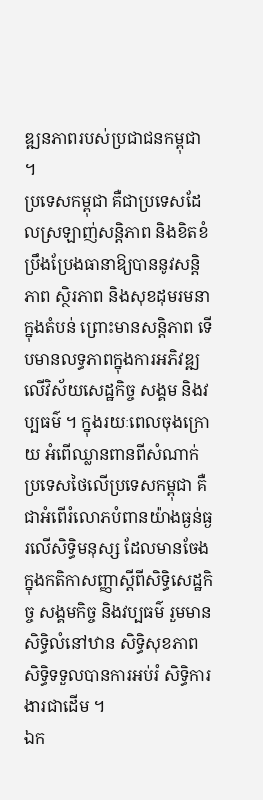ឌ្ឍនភាពរបស់ប្រជាជនកម្ពុជា ។
ប្រទេសកម្ពុជា គឺជាប្រទេសដែលស្រឡាញ់សន្តិភាព និងខិតខំប្រឹងប្រែងធានាឱ្យបាននូវសន្តិភាព ស្ថិរភាព និងសុខដុមរមនាក្នុងតំបន់ ព្រោះមានសន្តិភាព ទើបមានលទ្ធភាពក្នុងការអភិវឌ្ឍលើវិស័យសេដ្ឋកិច្ច សង្គម និងវប្បធម៌ ។ ក្នុងរយៈពេលចុងក្រោយ អំពើឈ្លានពានពីសំណាក់ប្រទេសថៃលើប្រទេសកម្ពុជា គឺជាអំពើរំលោភបំពានយ៉ាងធ្ងន់ធ្ងរលើសិទ្ធិមនុស្ស ដែលមានចែងក្នុងកតិកាសញ្ញាស្តីពីសិទ្ធិសេដ្ឋកិច្ច សង្គមកិច្ច និងវប្បធម៌ រួមមានសិទ្ធិលំនៅឋាន សិទ្ធិសុខភាព សិទ្ធិទទួលបានការអប់រំ សិទ្ធិការងារជាដើម ។
ឯក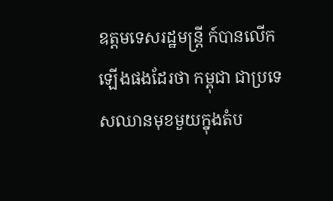ឧត្តមទេសរដ្ឋមន្រ្តី ក៍បានលើកឡើងផងដែរថា កម្ពុជា ជាប្រទេសឈានមុខមួយក្នុងតំប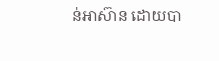ន់អាស៊ាន ដោយបា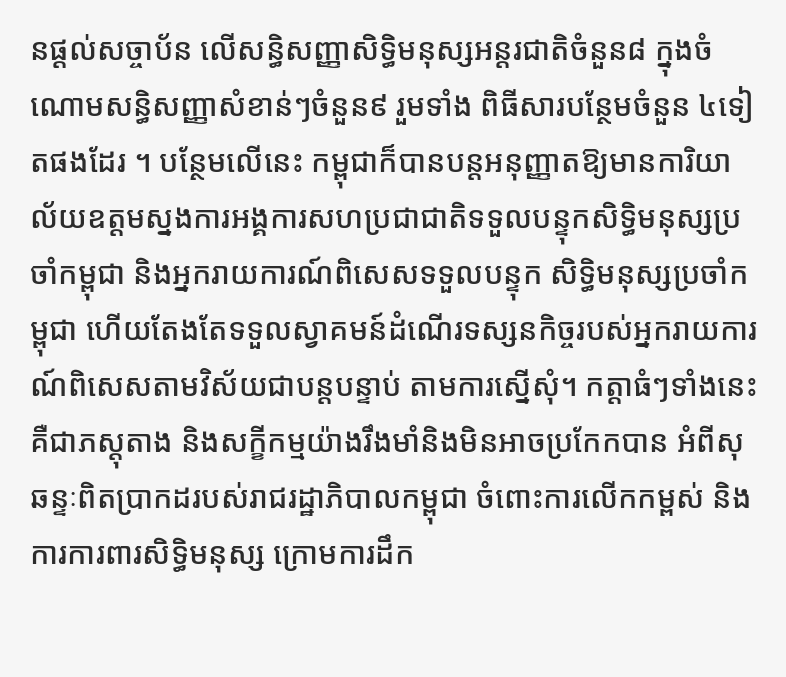នផ្តល់សច្ចាប័ន លើសន្ធិសញ្ញាសិទ្ធិមនុស្សអន្តរជាតិចំនួន៨ ក្នុងចំណោមសន្ធិសញ្ញាសំខាន់ៗចំនួន៩ រួមទាំង ពិធីសារបន្ថែមចំនួន ៤ទៀតផងដែរ ។ បន្ថែមលើនេះ កម្ពុជាក៏បានបន្តអនុញ្ញាតឱ្យមានការិយាល័យឧត្តមស្នងការអង្គការសហប្រជាជាតិទទួលបន្ទុកសិទ្ធិមនុស្សប្រចាំកម្ពុជា និងអ្នករាយការណ៍ពិសេសទទួលបន្ទុក សិទ្ធិមនុស្សប្រចាំកម្ពុជា ហើយតែងតែទទួលស្វាគមន៍ដំណើរទស្សនកិច្ចរបស់អ្នករាយការណ៍ពិសេសតាមវិស័យជាបន្តបន្ទាប់ តាមការស្នើសុំ។ កត្តាធំៗទាំងនេះ គឺជាភស្តុតាង និងសក្ខីកម្មយ៉ាងរឹងមាំនិងមិនអាចប្រកែកបាន អំពីសុឆន្ទៈពិតប្រាកដរបស់រាជរដ្ឋាភិបាលកម្ពុជា ចំពោះការលើកកម្ពស់ និងការការពារសិទ្ធិមនុស្ស ក្រោមការដឹក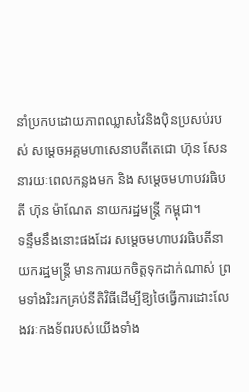នាំប្រកបដោយភាពឈ្លាសវៃនិងប៉ិនប្រសប់របស់ សម្តេចអគ្គមហាសេនាបតីតេជោ ហ៊ុន សែន នារយៈពេលកន្លងមក និង សម្តេចមហាបវរធិបតី ហ៊ុន ម៉ាណែត នាយករដ្ឋមន្ត្រី កម្ពុជា។
ទន្ទឹមនឹងនោះផងដែរ សម្តេចមហាបវរធិបតីនាយករដ្ឋមន្រ្តី មានការយកចិត្តទុកដាក់ណាស់ ព្រមទាំងរិះរកគ្រប់នីតិវិធីដើម្បីឱ្យថៃធ្វើការដោះលែងវរៈកងទ័ពរបស់យើងទាំង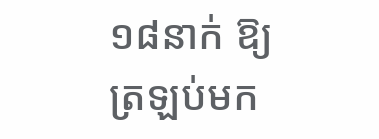១៨នាក់ ឱ្យត្រឡប់មក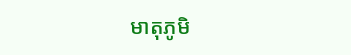មាតុភូមិ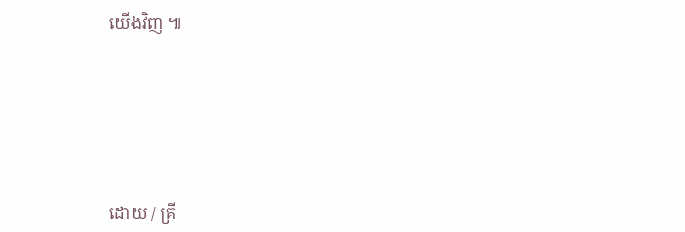យើងវិញ ៕






ដោយ / គ្រី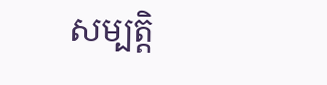សម្បត្តិ